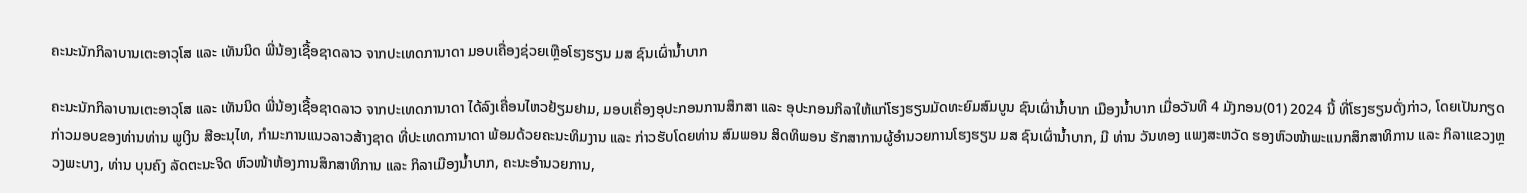ຄະນະນັກກິລາບານເຕະອາວຸໂສ ແລະ ເທັນນິດ ພີ່ນ້ອງເຊື້ອຊາດລາວ ຈາກປະເທດການາດາ ມອບເຄື່ອງຊ່ວຍເຫຼືອໂຮງຮຽນ ມສ ຊົນເຜົ່ານໍ້າບາກ

ຄະນະນັກກິລາບານເຕະອາວຸໂສ ແລະ ເທັນນິດ ພີ່ນ້ອງເຊື້ອຊາດລາວ ຈາກປະເທດການາດາ ໄດ້ລົງເຄື່ອນໄຫວຢ້ຽມຢາມ, ມອບເຄື່ອງອຸປະກອນການສຶກສາ ແລະ ອຸປະກອນກິລາໃຫ້ແກ່ໂຮງຮຽນມັດທະຍົມສົມບູນ ຊົນເຜົ່ານໍ້າບາກ ເມືອງນໍ້າບາກ ເມື່ອວັນທີ 4 ມັງກອນ(01) 2024 ນີ້ ທີ່ໂຮງຮຽນດັ່ງກ່າວ, ໂດຍເປັນກຽດກ່າວມອບຂອງທ່ານທ່ານ ພູເງິນ ສີອະນຸໄທ, ກໍາມະການແນວລາວສ້າງຊາດ ທີ່ປະເທດການາດາ ພ້ອມດ້ວຍຄະນະທິມງານ ແລະ ກ່າວຮັບໂດຍທ່ານ ສົມພອນ ສິດທິພອນ ຮັກສາການຜູ້ອຳນວຍການໂຮງຮຽນ ມສ ຊົນເຜົ່ານໍ້າບາກ, ມີ ທ່ານ ວັນທອງ ແພງສະຫວັດ ຮອງຫົວໜ້າພະແນກສຶກສາທິການ ແລະ ກິລາແຂວງຫຼວງພະບາງ, ທ່ານ ບຸນຄົງ ລັດຕະນະຈິດ ຫົວໜ້າຫ້ອງການສຶກສາທິການ ແລະ ກິລາເມືອງນໍ້າບາກ, ຄະນະອໍານວຍການ,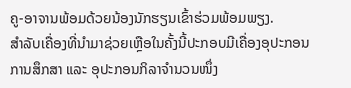ຄູ-ອາຈານພ້ອມດ້ວຍນ້ອງນັກຮຽນເຂົ້າຮ່ວມພ້ອມພຽງ.
ສຳລັບເຄື່ອງທີ່ນຳມາຊ່ວຍເຫຼືອໃນຄັ້ງນີ້ປະກອບມີເຄື່ອງອຸປະກອນການສຶກສາ ແລະ ອຸປະກອນກິລາຈໍານວນໜຶ່ງ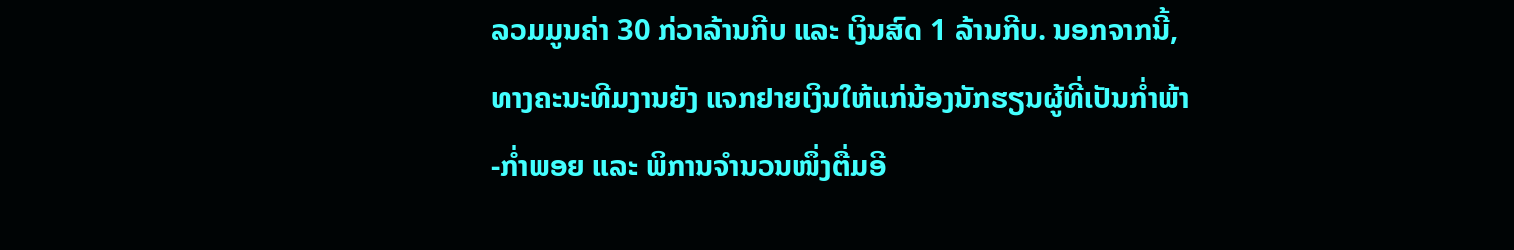ລວມມູນຄ່າ 30 ກ່ວາລ້ານກີບ ແລະ ເງິນສົດ 1 ລ້ານກີບ. ນອກຈາກນີ້,ທາງຄະນະທີມງານຍັງ ແຈກຢາຍເງິນໃຫ້ແກ່ນ້ອງນັກຮຽນຜູ້ທີ່ເປັນກໍ່າພ້າ-ກໍ່າພອຍ ແລະ ພິການຈໍານວນໜຶ່ງຕື່ມອີ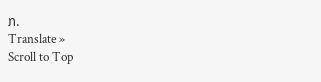ກ.
Translate »
Scroll to Top